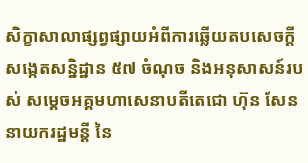សិក្ខាសាលាផ្សព្វផ្សាយអំពីការឆ្លើយតបសេចក្តីសង្កេតសន្និដ្ឋាន ៥៧ ចំណុច និងអនុសាសន៍របស់ សម្ដេចអគ្គមហាសេនាបតីតេជោ ហ៊ុន សែន នាយករដ្ឋមន្តី នៃ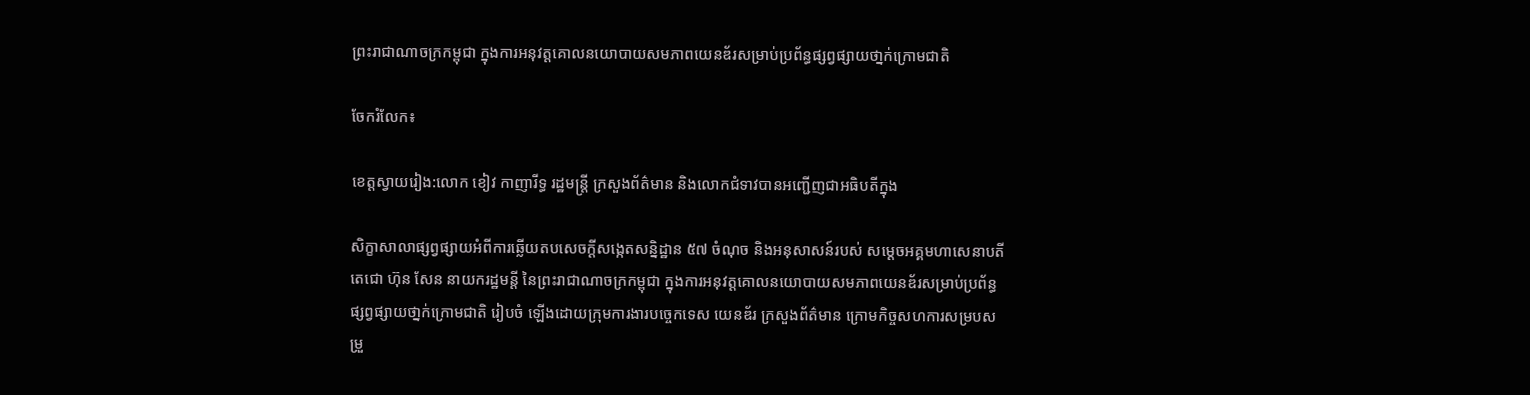ព្រះរាជាណាចក្រកម្ពុជា ក្នុងការអនុវត្តគោលនយោបាយសមភាពយេនឌ័រសម្រាប់ប្រព័ន្ធផ្សព្វផ្សាយថា្នក់ក្រោមជាតិ

ចែករំលែក៖

ខេត្តស្វាយរៀង:លោក ខៀវ កាញារីទ្ធ រដ្ឋមន្រ្តី ក្រសួងព័ត៌មាន និងលោកជំទាវបានអញ្ជើញជាអធិបតីក្នុង

សិក្ខាសាលាផ្សព្វផ្សាយអំពីការឆ្លើយតបសេចក្តីសង្កេតសន្និដ្ឋាន ៥៧ ចំណុច និងអនុសាសន៍របស់ សម្ដេចអគ្គមហាសេនាបតីតេជោ ហ៊ុន សែន នាយករដ្ឋមន្តី នៃព្រះរាជាណាចក្រកម្ពុជា ក្នុងការអនុវត្តគោលនយោបាយសមភាពយេនឌ័រសម្រាប់ប្រព័ន្ធផ្សព្វផ្សាយថា្នក់ក្រោមជាតិ រៀបចំ ឡើងដោយក្រុមការងារបច្ចេកទេស យេនឌ័រ ក្រសួងព័ត៌មាន ក្រោមកិច្ចសហការសម្របសម្រួ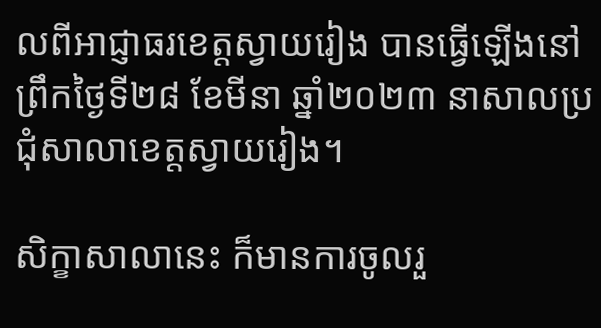លពីអាជ្ញាធរខេត្តស្វាយរៀង បានធ្វើឡើងនៅព្រឹកថ្ងៃទី២៨ ខែមីនា ឆ្នាំ២០២៣ នាសាលប្រជុំសាលាខេត្តស្វាយរៀង។

សិក្ខាសាលានេះ ក៏មានការចូលរួ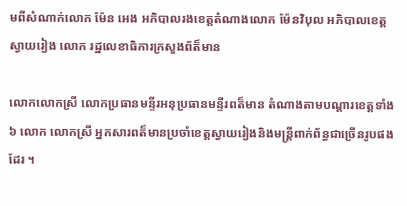មពីសំណាក់លោក ម៉ែន អេង អភិបាលរងខេត្តតំណាងលោក ម៉ែនវិបុល អភិបាលខេត្តស្វាយរៀង លោក រដ្ឋលេខាធិការក្រសួងព័ត៏មាន

លោកលោកស្រី លោកប្រធានមន្ទីរអនុប្រធានមន្ទីរពត៏មាន តំណាងតាមបណ្ដារខេត្តទាំង៦ លោក លោកស្រី អ្នកសារពត៏មានប្រចាំខេត្តស្វាយរៀងនិងមន្ត្រីពាក់ព័ន្ធជាច្រើនរូបផងដែរ ។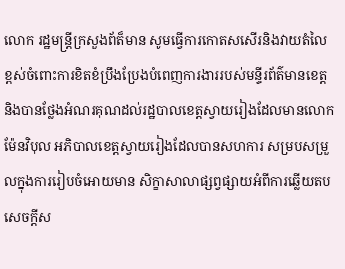លោក រដ្ឋមន្ត្រីក្រសួងព័ត៏មាន សូមធ្វើការកោតសសើរនិងវាយតំលៃខ្ពស់ចំពោះការខិតខំប្រឹងប្រែងបំពេញការងាររបស់មន្ទីរព័ត៌មានខេត្តនិងបានថ្លែងអំណរគុណដល់រដ្ឋបាលខេត្តស្វាយរៀងដែលមានលោក ម៉ែនវិបុល អភិបាលខេត្តស្វាយរៀងដែលបានសហការ សម្របសម្រួលក្នុងការរៀបចំអោយមាន សិក្ខាសាលាផ្សព្វផ្សាយអំពីការឆ្លើយតបសេចក្តីស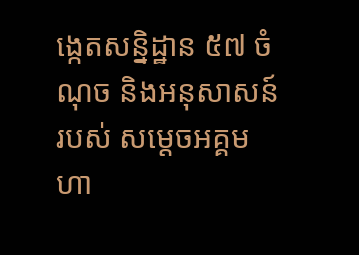ង្កេតសន្និដ្ឋាន ៥៧ ចំណុច និងអនុសាសន៍របស់ សម្ដេចអគ្គមហា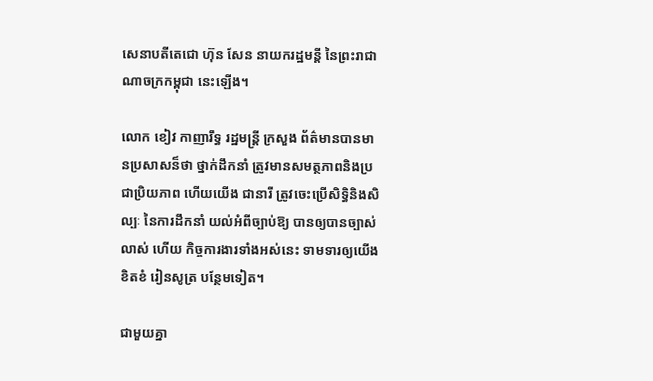សេនាបតីតេជោ ហ៊ុន សែន នាយករដ្ឋមន្តី នៃព្រះរាជាណាចក្រកម្ពុជា នេះឡើង។

លោក ខៀវ កាញារឹទ្ធ រដ្ឋមន្រ្តី ក្រសួង ព័ត៌មានបានមានប្រសាសន៏ថា ថ្នាក់ដឹកនាំ ត្រូវមានសមត្ថភាពនិងប្រជាប្រិយភាព ហើយយើង ជានារី ត្រូវចេះប្រើសិទ្ធិនិងសិល្បៈ នៃការដឹកនាំ យល់អំពីច្បាប់ឱ្យ បានឲ្យបានច្បាស់លាស់ ហើយ កិច្ចការងារទាំងអស់នេះ ទាមទារឲ្យយើងខិតខំ រៀនសូត្រ បន្ថែមទៀត។

ជាមួយគ្នា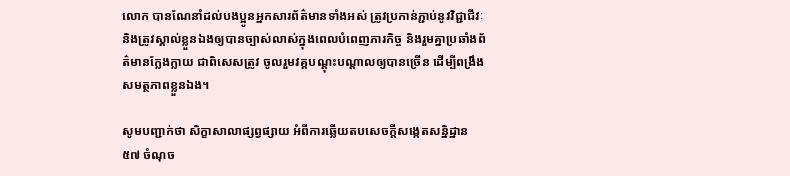លោក បានណែនាំដល់បងប្អូនអ្នកសារព័ត៌មានទាំងអស់ ត្រូវប្រកាន់ភ្ជាប់នូវវិជ្ជាជីវៈនិងត្រូវស្គាល់ខ្លួនឯងឲ្យបានច្បាស់លាស់ក្នុងពេលបំពេញភារកិច្ច និងរួមគ្នាប្រឆាំងព័ត៌មានក្លែងក្លាយ ជាពិសេសត្រូវ ចូលរួមវគ្គបណ្ដុះបណ្ដាលឲ្យបានច្រើន ដើម្បីពង្រឹងសមត្ថភាពខ្លួនឯង។

សូមបញ្ជាក់ថា សិក្ខាសាលាផ្សព្វផ្សាយ អំពីការឆ្លើយតបសេចក្តីសង្កេតសន្និដ្ឋាន ៥៧ ចំណុច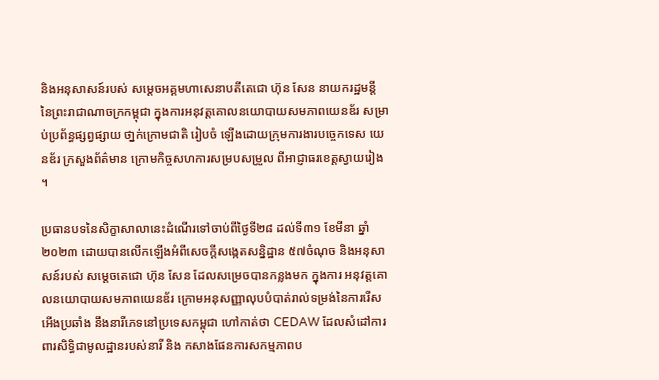និងអនុសាសន៍របស់ សម្ដេចអគ្គមហាសេនាបតីតេជោ ហ៊ុន សែន នាយករដ្ឋមន្តី នៃព្រះរាជាណាចក្រកម្ពុជា ក្នុងការអនុវត្តគោលនយោបាយសមភាពយេនឌ័រ សម្រាប់ប្រព័ន្ធផ្សព្វផ្សាយ ថា្នក់ក្រោមជាតិ រៀបចំ ឡើងដោយក្រុមការងារបច្ចេកទេស យេនឌ័រ ក្រសួងព័ត៌មាន ក្រោមកិច្ចសហការសម្របសម្រួល ពីអាជ្ញាធរខេត្តស្វាយរៀង ។

ប្រធានបទនៃសិក្ខាសាលានេះដំណើរទៅចាប់ពីថ្ងៃទី២៨ ដល់ទី៣១ ខែមីនា ឆ្នាំ២០២៣ ដោយបានលើកឡើងអំពីសេចក្តីសង្កេតសន្និដ្ឋាន ៥៧ចំណុច និងអនុសាសន៍របស់ សម្តេចតេជោ ហ៊ុន សែន ដែលសម្រេចបានកន្លងមក ក្នុងការ អនុវត្តគោលនយោបាយសមភាពយេនឌ័រ ក្រោមអនុសញ្ញាលុបបំបាត់រាល់ទម្រង់នៃការរើសអើងប្រឆាំង នឹងនារីភេទនៅប្រទេសកម្ពុជា ហៅកាត់ថា CEDAW ដែលសំដៅការពារសិទ្ធិជាមូលដ្ឋានរបស់នារី និង កសាងផែនការសកម្មភាពប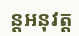ន្តអនុវត្ត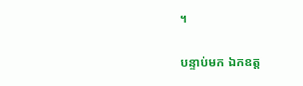។

បន្ទាប់មក ឯកឧត្ត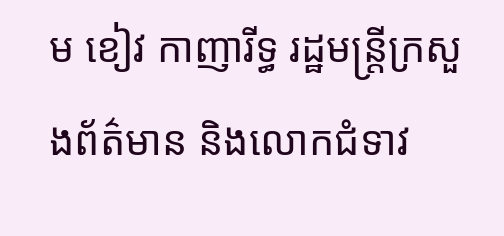ម ខៀវ កាញារីទ្ធ រដ្ឋមន្រ្តីក្រសួងព័ត៌មាន និងលោកជំទាវ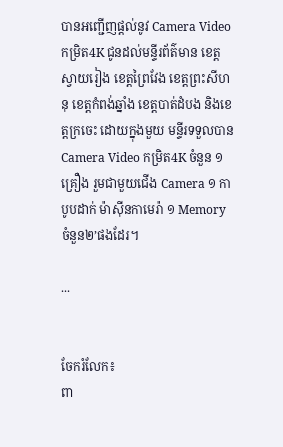បានអញ្ជើញផ្តល់នូវ Camera Video កម្រិត4K ជូនដល់មន្ទីរព័ត៌មាន ខេត្តស្វាយរៀង ខេត្តព្រៃវែង ខេត្តព្រះសីហនុ ខេត្តកំពង់ឆ្នាំង ខេត្តបាត់ដំបង និងខេត្តក្រចេះ ដោយក្នុងមួយ មន្ទីរទទួលបានCamera Video កម្រិត4K ចំនួន ១គ្រឿង រួមជាមួយជើង Camera ១ កាបូបដាក់ ម៉ាសុីនកាមេរ៉ា ១ Memory ចំនួន២’ផងដែរ។

...


ចែករំលែក៖
ពា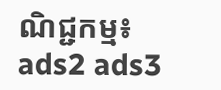ណិជ្ជកម្ម៖
ads2 ads3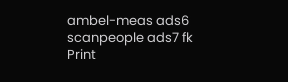ambel-meas ads6 scanpeople ads7 fk Print